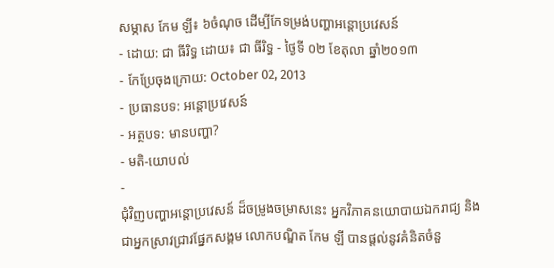សម្ភាស កែម ឡី៖ ៦ចំណុច ដើម្បីកែទម្រង់បញ្ហាអន្តោប្រវេសន៍
- ដោយ: ជា ធីរិទ្ធ ដោយ៖ ជា ធីរិទ្ធ - ថ្ងៃទី ០២ ខែតុលា ឆ្នាំ២០១៣
- កែប្រែចុងក្រោយ: October 02, 2013
- ប្រធានបទ: អន្តោប្រវេសន៍
- អត្ថបទ: មានបញ្ហា?
- មតិ-យោបល់
-
ជុំវិញបញ្ហាអន្តោប្រវេសន៍ ដ៏ចម្រូងចម្រាសនេះ អ្នកវិភាគនយោបាយឯករាជ្យ និងជាអ្នកស្រាវជ្រាវផ្នែកសង្គម លោកបណ្ឌិត កែម ឡី បានផ្តល់នូវគំនិតចំនួ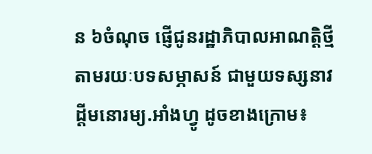ន ៦ចំណុច ផ្ញើជូនរដ្ឋាភិបាលអាណត្តិថ្មី តាមរយៈបទសម្ភាសន៍ ជាមួយទស្សនាវដ្តីមនោរម្យ.អាំងហ្វូ ដូចខាងក្រោម៖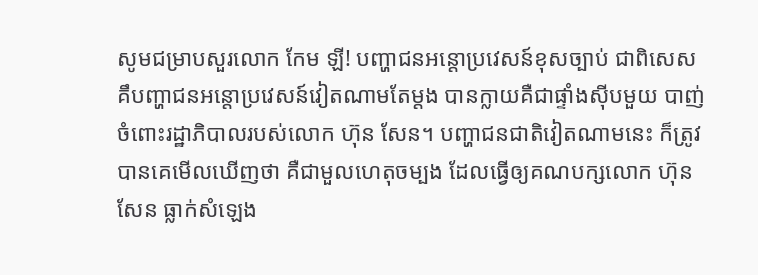សូមជម្រាបសួរលោក កែម ឡី! បញ្ហាជនអន្តោប្រវេសន៍ខុសច្បាប់ ជាពិសេស គឹបញ្ហាជនអន្តោប្រវេសន៍វៀតណាមតែម្តង បានក្លាយគឺជាផ្ទាំងស៊ីបមួយ បាញ់ចំពោះរដ្ឋាភិបាលរបស់លោក ហ៊ុន សែន។ បញ្ហាជនជាតិវៀតណាមនេះ ក៏ត្រូវបានគេមើលឃើញថា គឺជាមួលហេតុចម្បង ដែលធ្វើឲ្យគណបក្សលោក ហ៊ុន សែន ធ្លាក់សំឡេង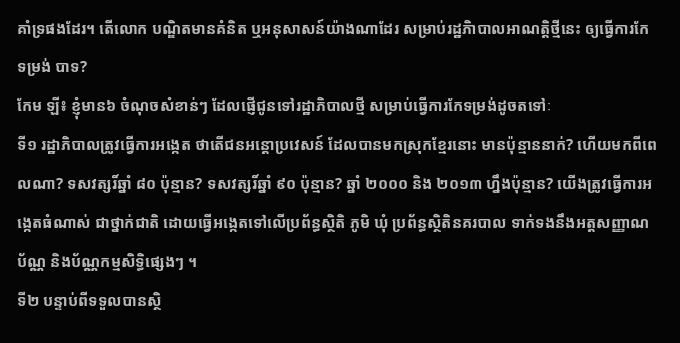គាំទ្រផងដែរ។ តើលោក បណ្ឌិតមានគំនិត ឬអនុសាសន៍យ៉ាងណាដែរ សម្រាប់រដ្ឋភិាបាលអាណត្តិថ្មីនេះ ឲ្យធ្វើការកែទម្រង់ បាទ?
កែម ឡី៖ ខ្ញុំមាន៦ ចំណុចសំខាន់ៗ ដែលផ្ញើជូនទៅរដ្ឋាភិបាលថ្មី សម្រាប់ធ្វើការកែទម្រង់ដូចតទៅៈ
ទី១ រដ្ឋាភិបាលត្រូវធ្វើការអង្កេត ថាតើជនអន្តោប្រវេសន៍ ដែលបានមកស្រុកខ្មែរនោះ មានប៉ុន្មាននាក់? ហើយមកពីពេលណា? ទសវត្សរិ៍ឆ្នាំ ៨០ ប៉ុន្មាន? ទសវត្សរិ៍ឆ្នាំ ៩០ ប៉ុន្មាន? ឆ្នាំ ២០០០ និង ២០១៣ ហ្នឹងប៉ុន្មាន? យើងត្រូវធ្វើការអង្កេតធំណាស់ ជាថ្នាក់ជាតិ ដោយធ្វើអង្កេតទៅលើប្រព័ន្ធស្ថិតិ ភូមិ ឃុំ ប្រព័ន្ធស្ថិតិនគរបាល ទាក់ទងនឹងអត្តសញ្ញាណប័ណ្ណ និងប័ណ្ណកម្មសិទ្ធិផ្សេងៗ ។
ទី២ បន្ទាប់ពីទទួលបានស្ថិ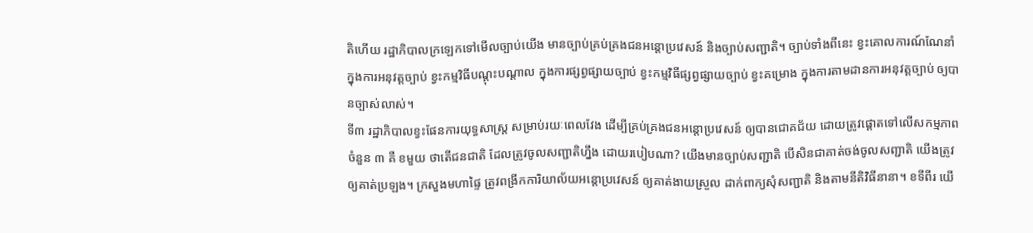តិហើយ រដ្ឋាភិបាលក្រឡេកទៅមើលច្បាប់យើង មានច្បាប់គ្រប់គ្រងជនអន្តោប្រវេសន៍ និងច្បាប់សញ្ជាតិ។ ច្បាប់ទាំងពីនេះ ខ្វះគោលការណ៍ណែនាំ ក្នុងការអនុវត្តច្បាប់ ខ្វះកម្មវិធីបណ្តុះបណ្តាល ក្នុងការផ្សព្វផ្សាយច្បាប់ ខ្វះកម្មវិធីផ្សព្វផ្សាយច្បាប់ ខ្វះគម្រោង ក្នុងការតាមដានការអនុវត្តច្បាប់ ឲ្យបានច្បាស់លាស់។
ទី៣ រដ្ឋាភិបាលខ្វះផែនការយុទ្ធសាស្រ្ត សម្រាប់រយៈពេលវែង ដើម្បីគ្រប់គ្រងជនអន្តោប្រវេសន៍ ឲ្យបានជោគជ័យ ដោយត្រូវផ្តោតទៅលើសកម្មភាពចំនួន ៣ គឺ ខមួយ ថាតើជនជាតិ ដែលត្រូវចូលសញ្ជាតិហ្នឹង ដោយរបៀបណា? យើងមានច្បាប់សញ្ជាតិ បើសិនជាគាត់ចង់ចូលសញ្ជាតិ យើងត្រូវឲ្យគាត់ប្រឡង។ ក្រសួងមហាផ្ទៃ ត្រូវពង្រីកការិយាល័យអន្តោប្រវេសន៍ ឲ្យគាត់ងាយស្រួល ដាក់ពាក្យសុំសញ្ជាតិ និងតាមនីតិវិធីនានា។ ខទីពីរ យើ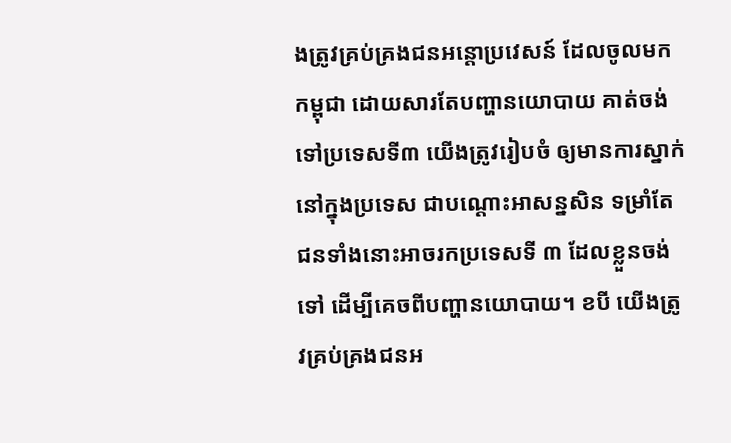ងត្រូវគ្រប់គ្រងជនអន្តោប្រវេសន៍ ដែលចូលមកកម្ពុជា ដោយសារតែបញ្ហានយោបាយ គាត់ចង់ទៅប្រទេសទី៣ យើងត្រូវរៀបចំ ឲ្យមានការស្នាក់នៅក្នុងប្រទេស ជាបណ្ដោះអាសន្នសិន ទម្រាំតែជនទាំងនោះអាចរកប្រទេសទី ៣ ដែលខ្លួនចង់ទៅ ដើម្បីគេចពីបញ្ហានយោបាយ។ ខបី យើងត្រូវគ្រប់គ្រងជនអ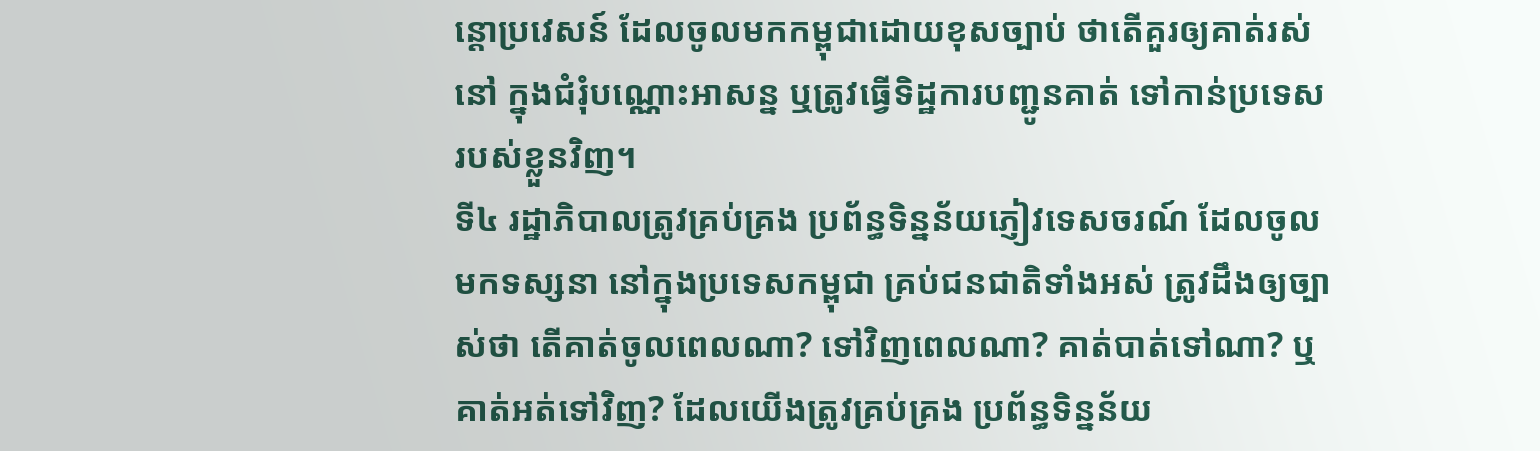ន្តោប្រវេសន៍ ដែលចូលមកកម្ពុជាដោយខុសច្បាប់ ថាតើគួរឲ្យគាត់រស់នៅ ក្នុងជំរុំបណ្ណោះអាសន្ន ឬត្រូវធ្វើទិដ្ឋការបញ្ជូនគាត់ ទៅកាន់ប្រទេសរបស់ខ្លួនវិញ។
ទី៤ រដ្ឋាភិបាលត្រូវគ្រប់គ្រង ប្រព័ន្ធទិន្នន័យភ្ញៀវទេសចរណ៍ ដែលចូលមកទស្សនា នៅក្នុងប្រទេសកម្ពុជា គ្រប់ជនជាតិទាំងអស់ ត្រូវដឹងឲ្យច្បាស់ថា តើគាត់ចូលពេលណា? ទៅវិញពេលណា? គាត់បាត់ទៅណា? ឬគាត់អត់ទៅវិញ? ដែលយើងត្រូវគ្រប់គ្រង ប្រព័ន្ធទិន្នន័យ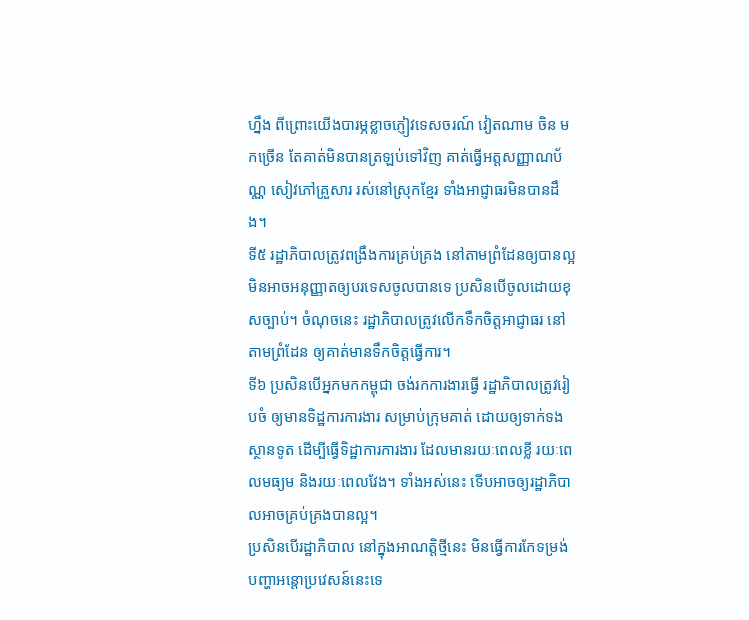ហ្នឹង ពីព្រោះយើងបារម្ភខ្លាចភ្ញៀវទេសចរណ៍ វៀតណាម ចិន មកច្រើន តែគាត់មិនបានត្រឡប់ទៅវិញ គាត់ធ្វើអត្តសញ្ញាណប័ណ្ណ សៀវភៅគ្រួសារ រស់នៅស្រុកខ្មែរ ទាំងអាជ្ញាធរមិនបានដឹង។
ទី៥ រដ្ឋាភិបាលត្រូវពង្រឹងការគ្រប់គ្រង នៅតាមព្រំដែនឲ្យបានល្អ មិនអាចអនុញ្ញាតឲ្យបរទេសចូលបានទេ ប្រសិនបើចូលដោយខុសច្បាប់។ ចំណុចនេះ រដ្ឋាភិបាលត្រូវលើកទឹកចិត្តអាជ្ញាធរ នៅតាមព្រំដែន ឲ្យគាត់មានទឹកចិត្តធ្វើការ។
ទី៦ ប្រសិនបើអ្នកមកកម្ពុជា ចង់រកការងារធ្វើ រដ្ឋាភិបាលត្រូវរៀបចំ ឲ្យមានទិដ្ឋការការងារ សម្រាប់ក្រុមគាត់ ដោយឲ្យទាក់ទងស្ថានទូត ដើម្បីធ្វើទិដ្ឋាការការងារ ដែលមានរយៈពេលខ្លី រយៈពេលមធ្យម និងរយៈពេលវែង។ ទាំងអស់នេះ ទើបអាចឲ្យរដ្ឋាភិបាលអាចគ្រប់គ្រងបានល្អ។
ប្រសិនបើរដ្ឋាភិបាល នៅក្នុងអាណត្តិថ្មីនេះ មិនធ្វើការកែទម្រង់បញ្ហាអន្តោប្រវេសន៍នេះទេ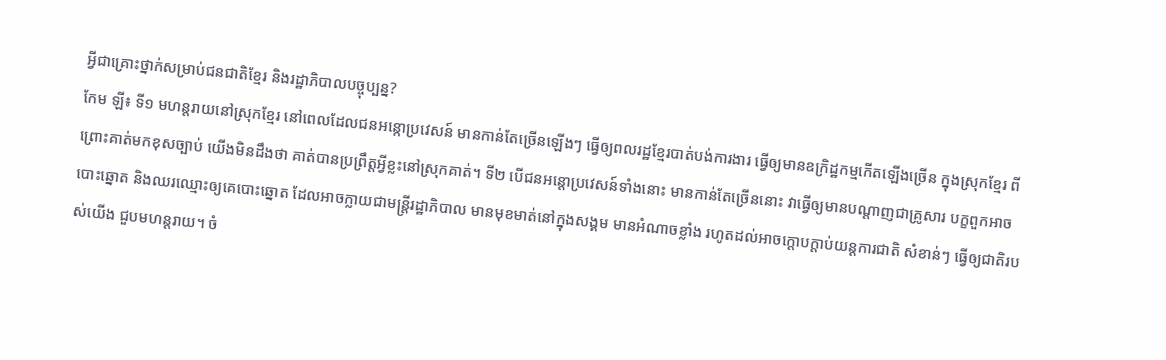អ្វីជាគ្រោះថ្នាក់សម្រាប់ជនជាតិខ្មែរ និងរដ្ឋាភិបាលបច្ចុប្បន្ន?
កែម ឡី៖ ទី១ មហន្តរាយនៅស្រុកខ្មែរ នៅពេលដែលជនអន្កោប្រវេសន៍ មានកាន់តែច្រើនឡើងៗ ធ្វើឲ្យពលរដ្ឋខ្មែរបាត់បង់ការងារ ធ្វើឲ្យមានឧក្រិដ្ឋកម្មកើតឡើងច្រើន ក្នុងស្រុកខ្មែរ ពីព្រោះគាត់មកខុសច្បាប់ យើងមិនដឹងថា គាត់បានប្រព្រឹត្តអ្វីខ្លះនៅស្រុកគាត់។ ទី២ បើជនអន្តោប្រវេសន៍ទាំងនោះ មានកាន់តែច្រើននោះ វាធ្វើឲ្យមានបណ្តាញជាគ្រូសារ បក្ខពួកអាចបោះឆ្នោត និងឈរឈ្មោះឲ្យគេបោះឆ្នោត ដែលអាចក្លាយជាមន្រ្តីរដ្ឋាភិបាល មានមុខមាត់នៅក្នុងសង្គម មានអំណាចខ្លាំង រហូតដល់អាចក្តោបក្តាប់យន្តការជាតិ សំខាន់ៗ ធ្វើឲ្យជាតិរបស់យើង ជួបមហន្តរាយ។ ចំ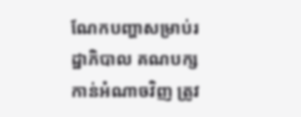ណែកបញ្ហាសម្រាប់រដ្ឋាភិបាល គណបក្សកាន់អំណាចវិញ ត្រូវ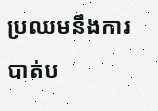ប្រឈមនឹងការបាត់ប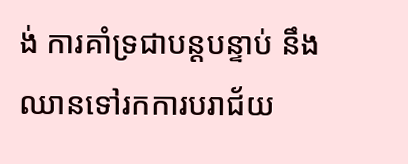ង់ ការគាំទ្រជាបន្តបន្ទាប់ នឹងឈានទៅរកការបរាជ័យ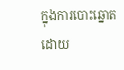ក្នុងការបោះឆ្នោត ដោយ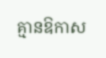គ្មានឱកាស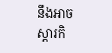នឹងអាចស្តារកិ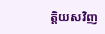ត្តិយសវិញ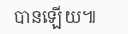បានឡើយ៕